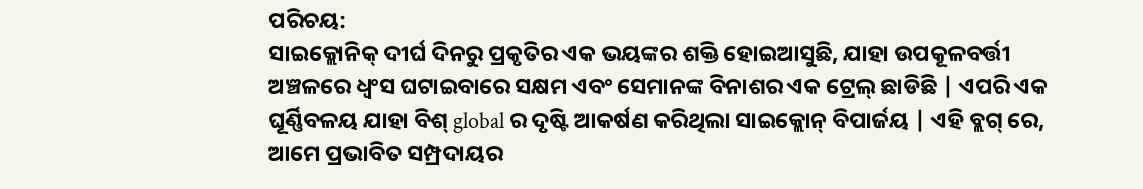ପରିଚୟ:
ସାଇକ୍ଲୋନିକ୍ ଦୀର୍ଘ ଦିନରୁ ପ୍ରକୃତିର ଏକ ଭୟଙ୍କର ଶକ୍ତି ହୋଇଆସୁଛି, ଯାହା ଉପକୂଳବର୍ତ୍ତୀ ଅଞ୍ଚଳରେ ଧ୍ୱଂସ ଘଟାଇବାରେ ସକ୍ଷମ ଏବଂ ସେମାନଙ୍କ ବିନାଶର ଏକ ଟ୍ରେଲ୍ ଛାଡିଛି | ଏପରି ଏକ ଘୂର୍ଣ୍ଣିବଳୟ ଯାହା ବିଶ୍ global ର ଦୃଷ୍ଟି ଆକର୍ଷଣ କରିଥିଲା ସାଇକ୍ଲୋନ୍ ବିପାର୍ଜୟ | ଏହି ବ୍ଲଗ୍ ରେ, ଆମେ ପ୍ରଭାବିତ ସମ୍ପ୍ରଦାୟର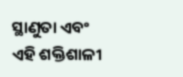ସ୍ଥାଣୁତା ଏବଂ ଏହି ଶକ୍ତିଶାଳୀ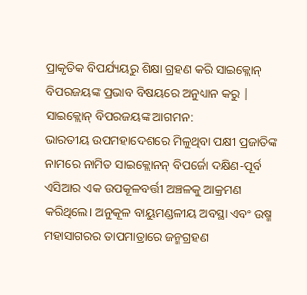ପ୍ରାକୃତିକ ବିପର୍ଯ୍ୟୟରୁ ଶିକ୍ଷା ଗ୍ରହଣ କରି ସାଇକ୍ଲୋନ୍ ବିପରଜୟଙ୍କ ପ୍ରଭାବ ବିଷୟରେ ଅନୁଧ୍ୟାନ କରୁ |
ସାଇକ୍ଲୋନ୍ ବିପରଜୟଙ୍କ ଆଗମନ:
ଭାରତୀୟ ଉପମହାଦେଶରେ ମିଳୁଥିବା ପକ୍ଷୀ ପ୍ରଜାତିଙ୍କ ନାମରେ ନାମିତ ସାଇକ୍ଲୋନନ୍ ବିପର୍ଜୋ ଦକ୍ଷିଣ-ପୂର୍ବ ଏସିଆର ଏକ ଉପକୂଳବର୍ତ୍ତୀ ଅଞ୍ଚଳକୁ ଆକ୍ରମଣ କରିଥିଲେ। ଅନୁକୂଳ ବାୟୁମଣ୍ଡଳୀୟ ଅବସ୍ଥା ଏବଂ ଉଷ୍ମ ମହାସାଗରର ତାପମାତ୍ରାରେ ଜନ୍ମଗ୍ରହଣ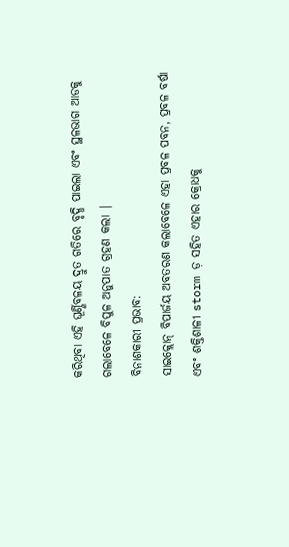କରିଥିବା ଏହି ଘୂର୍ଣ୍ଣିବଳୟ ଦ୍ରୁତ ଗତିରେ ବୃଦ୍ଧି ପାଇଲା ଏବଂ ସ୍ଥଳଭାଗ ଆଡକୁ ଗଲାବେଳେ ବିପୁଳ ଅନୁପାତ ଗ୍ରହଣ କଲା |
ବିନାଶକାରୀ ପ୍ରଭାବ:
ସାଇକ୍ଲୋନ୍ ବିପାର୍ଜୟ ଅବତରଣ କଲାବେଳେ ଏହା ପ୍ରବଳ ପବନ, ପ୍ରବଳ ବର୍ଷା ଏବଂ ଶକ୍ତିଶାଳୀ storm ଡ଼ ସହିତ ଏହାର କ୍ରୋଧକୁ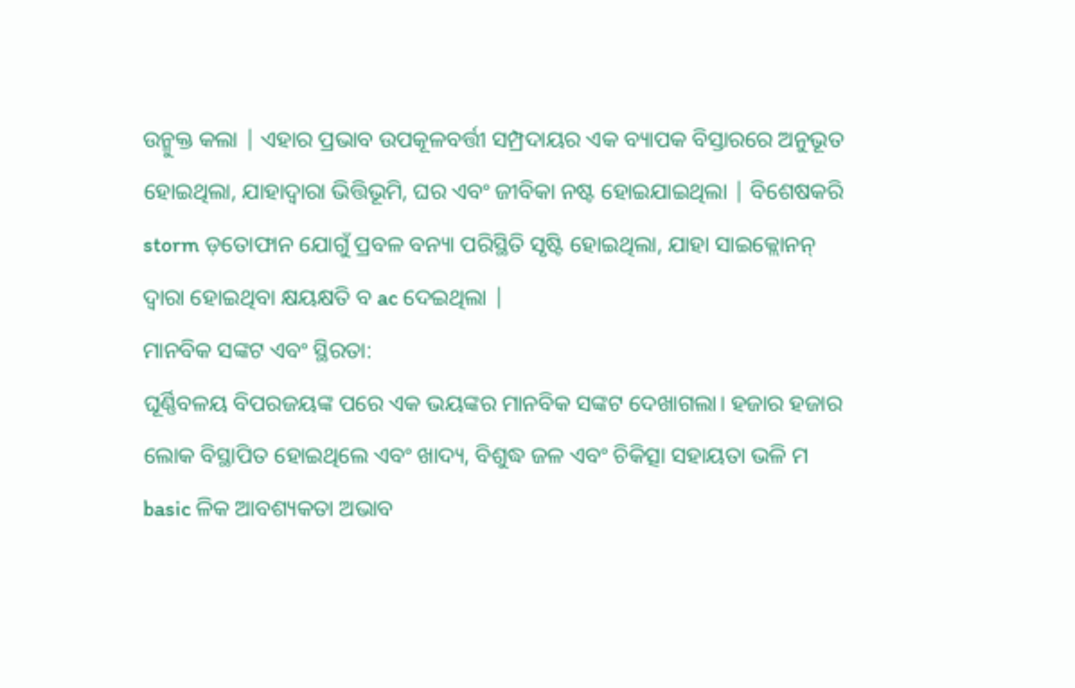ଉନ୍ମୁକ୍ତ କଲା | ଏହାର ପ୍ରଭାବ ଉପକୂଳବର୍ତ୍ତୀ ସମ୍ପ୍ରଦାୟର ଏକ ବ୍ୟାପକ ବିସ୍ତାରରେ ଅନୁଭୂତ ହୋଇଥିଲା, ଯାହାଦ୍ୱାରା ଭିତ୍ତିଭୂମି, ଘର ଏବଂ ଜୀବିକା ନଷ୍ଟ ହୋଇଯାଇଥିଲା | ବିଶେଷକରି storm ଡ଼ତୋଫାନ ଯୋଗୁଁ ପ୍ରବଳ ବନ୍ୟା ପରିସ୍ଥିତି ସୃଷ୍ଟି ହୋଇଥିଲା, ଯାହା ସାଇକ୍ଲୋନନ୍ ଦ୍ୱାରା ହୋଇଥିବା କ୍ଷୟକ୍ଷତି ବ ac ଦେଇଥିଲା |
ମାନବିକ ସଙ୍କଟ ଏବଂ ସ୍ଥିରତା:
ଘୂର୍ଣ୍ଣିବଳୟ ବିପରଜୟଙ୍କ ପରେ ଏକ ଭୟଙ୍କର ମାନବିକ ସଙ୍କଟ ଦେଖାଗଲା। ହଜାର ହଜାର ଲୋକ ବିସ୍ଥାପିତ ହୋଇଥିଲେ ଏବଂ ଖାଦ୍ୟ, ବିଶୁଦ୍ଧ ଜଳ ଏବଂ ଚିକିତ୍ସା ସହାୟତା ଭଳି ମ basic ଳିକ ଆବଶ୍ୟକତା ଅଭାବ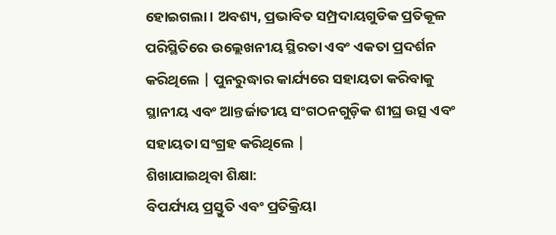ହୋଇଗଲା। ଅବଶ୍ୟ, ପ୍ରଭାବିତ ସମ୍ପ୍ରଦାୟଗୁଡିକ ପ୍ରତିକୂଳ ପରିସ୍ଥିତିରେ ଉଲ୍ଲେଖନୀୟ ସ୍ଥିରତା ଏବଂ ଏକତା ପ୍ରଦର୍ଶନ କରିଥିଲେ | ପୁନରୁଦ୍ଧାର କାର୍ଯ୍ୟରେ ସହାୟତା କରିବାକୁ ସ୍ଥାନୀୟ ଏବଂ ଆନ୍ତର୍ଜାତୀୟ ସଂଗଠନଗୁଡ଼ିକ ଶୀଘ୍ର ଉତ୍ସ ଏବଂ ସହାୟତା ସଂଗ୍ରହ କରିଥିଲେ |
ଶିଖାଯାଇଥିବା ଶିକ୍ଷା:
ବିପର୍ଯ୍ୟୟ ପ୍ରସ୍ତୁତି ଏବଂ ପ୍ରତିକ୍ରିୟା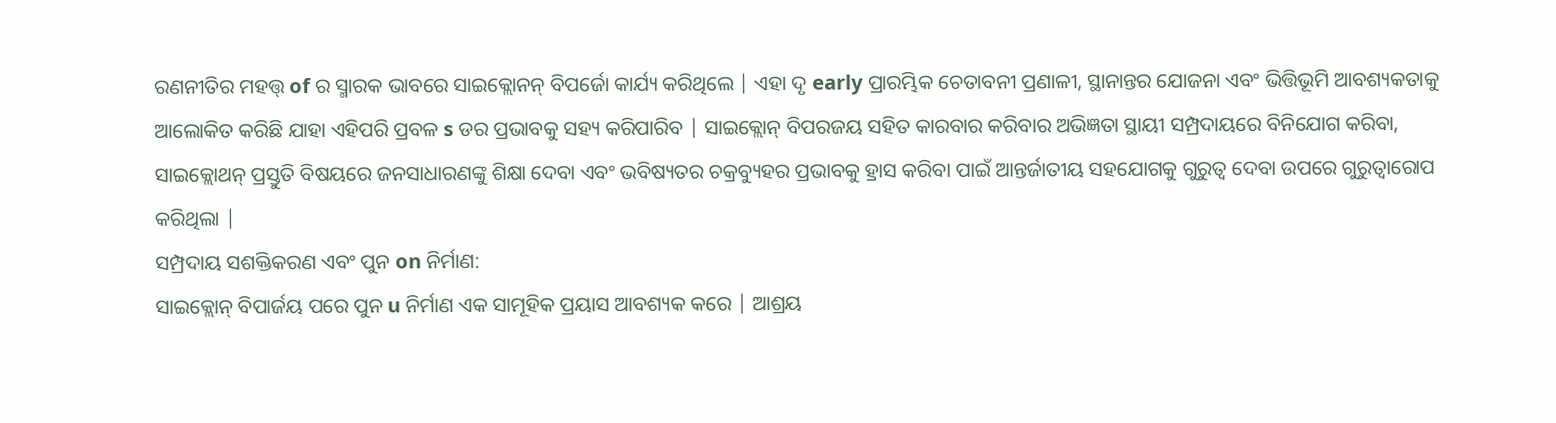ରଣନୀତିର ମହତ୍ତ୍ of ର ସ୍ମାରକ ଭାବରେ ସାଇକ୍ଲୋନନ୍ ବିପର୍ଜୋ କାର୍ଯ୍ୟ କରିଥିଲେ | ଏହା ଦୃ early ପ୍ରାରମ୍ଭିକ ଚେତାବନୀ ପ୍ରଣାଳୀ, ସ୍ଥାନାନ୍ତର ଯୋଜନା ଏବଂ ଭିତ୍ତିଭୂମି ଆବଶ୍ୟକତାକୁ ଆଲୋକିତ କରିଛି ଯାହା ଏହିପରି ପ୍ରବଳ s ଡର ପ୍ରଭାବକୁ ସହ୍ୟ କରିପାରିବ | ସାଇକ୍ଲୋନ୍ ବିପରଜୟ ସହିତ କାରବାର କରିବାର ଅଭିଜ୍ଞତା ସ୍ଥାୟୀ ସମ୍ପ୍ରଦାୟରେ ବିନିଯୋଗ କରିବା, ସାଇକ୍ଲୋଥନ୍ ପ୍ରସ୍ତୁତି ବିଷୟରେ ଜନସାଧାରଣଙ୍କୁ ଶିକ୍ଷା ଦେବା ଏବଂ ଭବିଷ୍ୟତର ଚକ୍ରବ୍ୟୁହର ପ୍ରଭାବକୁ ହ୍ରାସ କରିବା ପାଇଁ ଆନ୍ତର୍ଜାତୀୟ ସହଯୋଗକୁ ଗୁରୁତ୍ୱ ଦେବା ଉପରେ ଗୁରୁତ୍ୱାରୋପ କରିଥିଲା |
ସମ୍ପ୍ରଦାୟ ସଶକ୍ତିକରଣ ଏବଂ ପୁନ on ନିର୍ମାଣ:
ସାଇକ୍ଲୋନ୍ ବିପାର୍ଜୟ ପରେ ପୁନ u ନିର୍ମାଣ ଏକ ସାମୂହିକ ପ୍ରୟାସ ଆବଶ୍ୟକ କରେ | ଆଶ୍ରୟ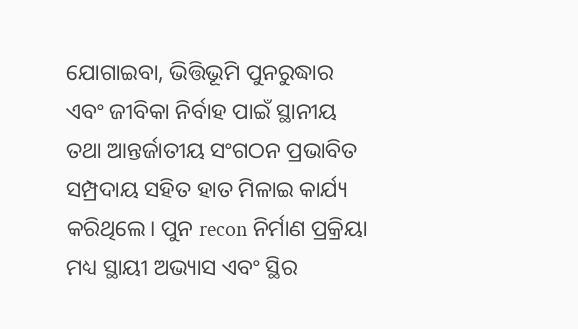ଯୋଗାଇବା, ଭିତ୍ତିଭୂମି ପୁନରୁଦ୍ଧାର ଏବଂ ଜୀବିକା ନିର୍ବାହ ପାଇଁ ସ୍ଥାନୀୟ ତଥା ଆନ୍ତର୍ଜାତୀୟ ସଂଗଠନ ପ୍ରଭାବିତ ସମ୍ପ୍ରଦାୟ ସହିତ ହାତ ମିଳାଇ କାର୍ଯ୍ୟ କରିଥିଲେ। ପୁନ recon ନିର୍ମାଣ ପ୍ରକ୍ରିୟା ମଧ୍ୟ ସ୍ଥାୟୀ ଅଭ୍ୟାସ ଏବଂ ସ୍ଥିର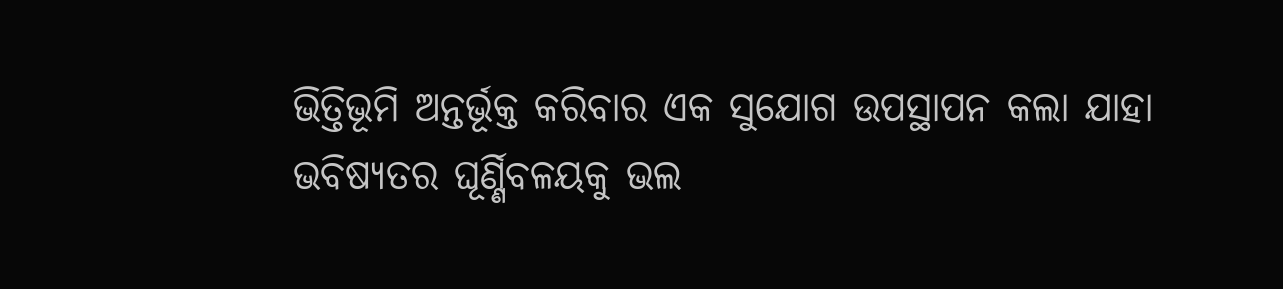ଭିତ୍ତିଭୂମି ଅନ୍ତର୍ଭୂକ୍ତ କରିବାର ଏକ ସୁଯୋଗ ଉପସ୍ଥାପନ କଲା ଯାହା ଭବିଷ୍ୟତର ଘୂର୍ଣ୍ଣିବଳୟକୁ ଭଲ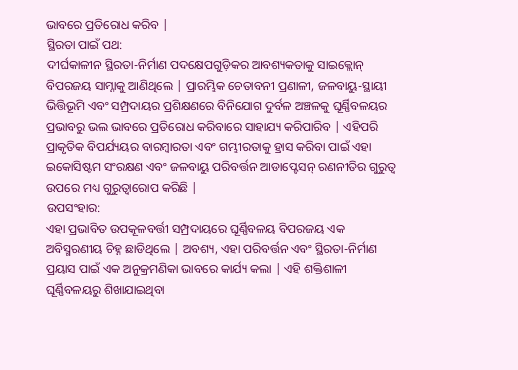ଭାବରେ ପ୍ରତିରୋଧ କରିବ |
ସ୍ଥିରତା ପାଇଁ ପଥ:
ଦୀର୍ଘକାଳୀନ ସ୍ଥିରତା-ନିର୍ମାଣ ପଦକ୍ଷେପଗୁଡ଼ିକର ଆବଶ୍ୟକତାକୁ ସାଇକ୍ଲୋନ୍ ବିପରଜୟ ସାମ୍ନାକୁ ଆଣିଥିଲେ | ପ୍ରାରମ୍ଭିକ ଚେତାବନୀ ପ୍ରଣାଳୀ, ଜଳବାୟୁ-ସ୍ଥାୟୀ ଭିତ୍ତିଭୂମି ଏବଂ ସମ୍ପ୍ରଦାୟର ପ୍ରଶିକ୍ଷଣରେ ବିନିଯୋଗ ଦୁର୍ବଳ ଅଞ୍ଚଳକୁ ଘୂର୍ଣ୍ଣିବଳୟର ପ୍ରଭାବରୁ ଭଲ ଭାବରେ ପ୍ରତିରୋଧ କରିବାରେ ସାହାଯ୍ୟ କରିପାରିବ | ଏହିପରି ପ୍ରାକୃତିକ ବିପର୍ଯ୍ୟୟର ବାରମ୍ବାରତା ଏବଂ ଗମ୍ଭୀରତାକୁ ହ୍ରାସ କରିବା ପାଇଁ ଏହା ଇକୋସିଷ୍ଟମ ସଂରକ୍ଷଣ ଏବଂ ଜଳବାୟୁ ପରିବର୍ତ୍ତନ ଆଡାପ୍ଟେସନ୍ ରଣନୀତିର ଗୁରୁତ୍ୱ ଉପରେ ମଧ୍ୟ ଗୁରୁତ୍ୱାରୋପ କରିଛି |
ଉପସଂହାର:
ଏହା ପ୍ରଭାବିତ ଉପକୂଳବର୍ତ୍ତୀ ସମ୍ପ୍ରଦାୟରେ ଘୂର୍ଣ୍ଣିବଳୟ ବିପରଜୟ ଏକ ଅବିସ୍ମରଣୀୟ ଚିହ୍ନ ଛାଡିଥିଲେ | ଅବଶ୍ୟ, ଏହା ପରିବର୍ତ୍ତନ ଏବଂ ସ୍ଥିରତା-ନିର୍ମାଣ ପ୍ରୟାସ ପାଇଁ ଏକ ଅନୁକ୍ରମଣିକା ଭାବରେ କାର୍ଯ୍ୟ କଲା | ଏହି ଶକ୍ତିଶାଳୀ ଘୂର୍ଣ୍ଣିବଳୟରୁ ଶିଖାଯାଇଥିବା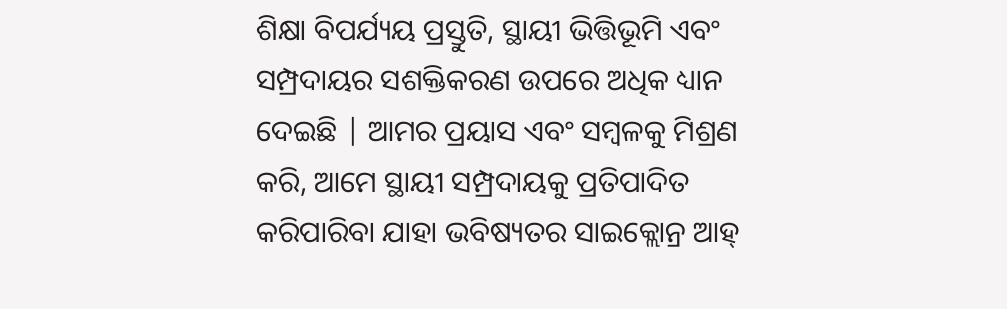ଶିକ୍ଷା ବିପର୍ଯ୍ୟୟ ପ୍ରସ୍ତୁତି, ସ୍ଥାୟୀ ଭିତ୍ତିଭୂମି ଏବଂ ସମ୍ପ୍ରଦାୟର ସଶକ୍ତିକରଣ ଉପରେ ଅଧିକ ଧ୍ୟାନ ଦେଇଛି | ଆମର ପ୍ରୟାସ ଏବଂ ସମ୍ବଳକୁ ମିଶ୍ରଣ କରି, ଆମେ ସ୍ଥାୟୀ ସମ୍ପ୍ରଦାୟକୁ ପ୍ରତିପାଦିତ କରିପାରିବା ଯାହା ଭବିଷ୍ୟତର ସାଇକ୍ଲୋନ୍ର ଆହ୍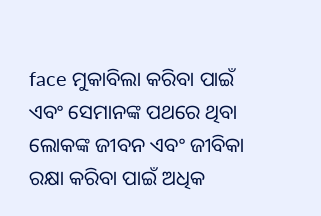face ମୁକାବିଲା କରିବା ପାଇଁ ଏବଂ ସେମାନଙ୍କ ପଥରେ ଥିବା ଲୋକଙ୍କ ଜୀବନ ଏବଂ ଜୀବିକା ରକ୍ଷା କରିବା ପାଇଁ ଅଧିକ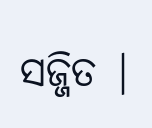ସଜ୍ଜିତ |